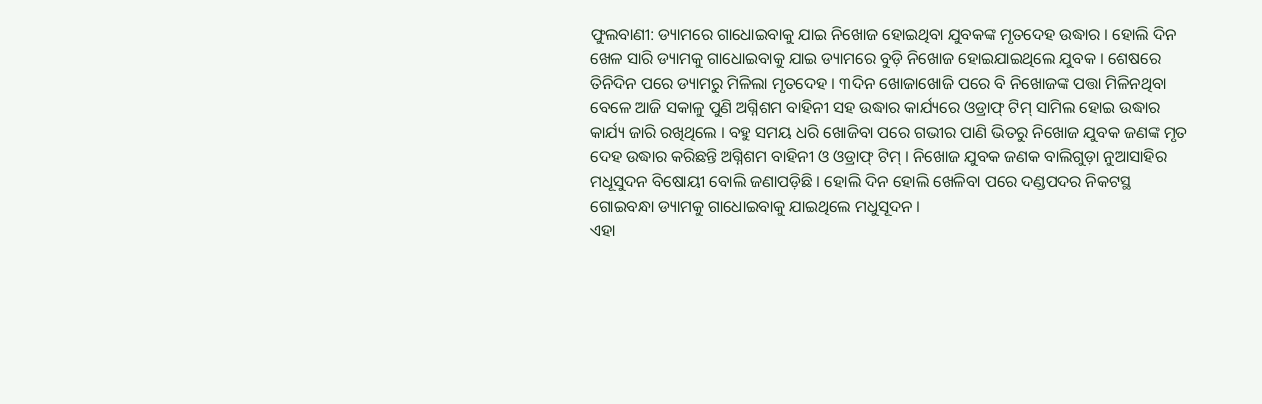ଫୁଲବାଣୀ: ଡ୍ୟାମରେ ଗାଧୋଇବାକୁ ଯାଇ ନିଖୋଜ ହୋଇଥିବା ଯୁବକଙ୍କ ମୃତଦେହ ଉଦ୍ଧାର । ହୋଲି ଦିନ ଖେଳ ସାରି ଡ୍ୟାମକୁ ଗାଧୋଇବାକୁ ଯାଇ ଡ୍ୟାମରେ ବୁଡ଼ି ନିଖୋଜ ହୋଇଯାଇଥିଲେ ଯୁବକ । ଶେଷରେ ତିନିଦିନ ପରେ ଡ୍ୟାମରୁ ମିଳିଲା ମୃତଦେହ । ୩ଦିନ ଖୋଜାଖୋଜି ପରେ ବି ନିଖୋଜଙ୍କ ପତ୍ତା ମିଳିନଥିବା ବେଳେ ଆଜି ସକାଳୁ ପୁଣି ଅଗ୍ନିଶମ ବାହିନୀ ସହ ଉଦ୍ଧାର କାର୍ଯ୍ୟରେ ଓଡ୍ରାଫ୍ ଟିମ୍ ସାମିଲ ହୋଇ ଉଦ୍ଧାର କାର୍ଯ୍ୟ ଜାରି ରଖିଥିଲେ । ବହୁ ସମୟ ଧରି ଖୋଜିବା ପରେ ଗଭୀର ପାଣି ଭିତରୁ ନିଖୋଜ ଯୁବକ ଜଣଙ୍କ ମୃତ ଦେହ ଉଦ୍ଧାର କରିଛନ୍ତି ଅଗ୍ନିଶମ ବାହିନୀ ଓ ଓଡ୍ରାଫ୍ ଟିମ୍ । ନିଖୋଜ ଯୁବକ ଜଣକ ବାଲିଗୁଡ଼ା ନୁଆସାହିର ମଧୂସୁଦନ ବିଷୋୟୀ ବୋଲି ଜଣାପଡ଼ିଛି । ହୋଲି ଦିନ ହୋଲି ଖେଳିବା ପରେ ଦଣ୍ଡପଦର ନିକଟସ୍ଥ ଗୋଇବନ୍ଧା ଡ୍ୟାମକୁ ଗାଧୋଇବାକୁ ଯାଇଥିଲେ ମଧୁସୂଦନ ।
ଏହା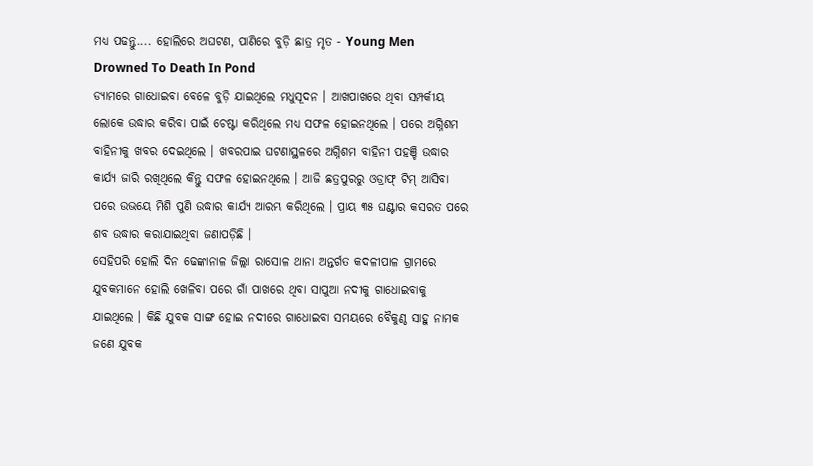ମଧ୍ୟ ପଢନ୍ତୁ.... ହୋଲିରେ ଅଘଟଣ, ପାଣିରେ ବୁଡ଼ି ଛାତ୍ର ମୃତ - Young Men Drowned To Death In Pond
ଡ୍ୟାମରେ ଗାଧୋଇବା ବେଳେ ବୁଡ଼ି ଯାଇଥିଲେ ମଧୁସୂଦନ । ଆଖପାଖରେ ଥିବା ସମ୍ପର୍କୀୟ ଲୋକେ ଉଦ୍ଧାର କରିବା ପାଇଁ ଚେଷ୍ଟା କରିଥିଲେ ମଧ୍ୟ ସଫଳ ହୋଇନଥିଲେ । ପରେ ଅଗ୍ନିଶମ ବାହିନୀକୁ ଖବର ଦେଇଥିଲେ । ଖବରପାଇ ଘଟଣାସ୍ଥଳରେ ଅଗ୍ନିଶମ ବାହିନୀ ପହଞ୍ଚି ଉଦ୍ଧାର କାର୍ଯ୍ୟ ଜାରି ରଖିଥିଲେ କିନ୍ତୁ ସଫଳ ହୋଇନଥିଲେ । ଆଜି ଛତ୍ରପୁରରୁ ଓଡ୍ରାଫ୍ ଟିମ୍ ଆସିବା ପରେ ଉଭୟେ ମିଶି ପୁଣି ଉଦ୍ଧାର କାର୍ଯ୍ୟ ଆରମ୍ଭ କରିଥିଲେ । ପ୍ରାୟ ୩୫ ଘଣ୍ଟାର କସରତ ପରେ ଶବ ଉଦ୍ଧାର କରାଯାଇଥିବା ଜଣାପଡ଼ିଛି ।
ସେହିପରି ହୋଲି ଦିନ ଢେଙ୍କାନାଳ ଜିଲ୍ଲା ରାସୋଳ ଥାନା ଅନ୍ତର୍ଗତ କଦଳୀପାଳ ଗ୍ରାମରେ ଯୁବକମାନେ ହୋଲି ଖେଳିବା ପରେ ଗାଁ ପାଖରେ ଥିବା ସାପୁଆ ନଦୀକୁ ଗାଧୋଇବାକୁ ଯାଇଥିଲେ । କିଛି ଯୁବକ ସାଙ୍ଗ ହୋଇ ନଦୀରେ ଗାଧୋଇବା ସମୟରେ ବୈକୁଣ୍ଠ ସାହୁ ନାମକ ଜଣେ ଯୁବକ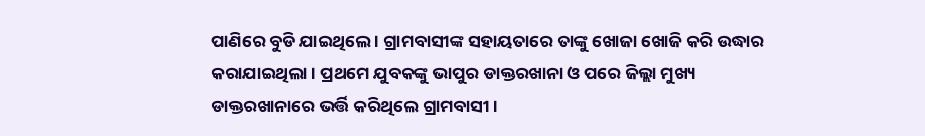ପାଣିରେ ବୁଡି ଯାଇଥିଲେ । ଗ୍ରାମବାସୀଙ୍କ ସହାୟତାରେ ତାଙ୍କୁ ଖୋଜା ଖୋଜି କରି ଉଦ୍ଧାର କରାଯାଇଥିଲା । ପ୍ରଥମେ ଯୁବକଙ୍କୁ ଭାପୁର ଡାକ୍ତରଖାନା ଓ ପରେ ଜିଲ୍ଲା ମୁଖ୍ୟ ଡାକ୍ତରଖାନାରେ ଭର୍ତ୍ତି କରିଥିଲେ ଗ୍ରାମବାସୀ ।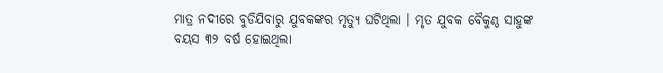ମାତ୍ର ନଦୀରେ ବୁଡିଯିବାରୁ ଯୁବକଙ୍କର ମୃତ୍ୟୁ ଘଟିଥିଲା । ମୃତ ଯୁବକ ବୈକୁଣ୍ଠ ସାହୁଙ୍କ ବୟସ ୩୨ ବର୍ଷ ହୋଇଥିଲା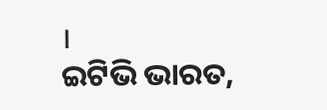।
ଇଟିଭି ଭାରତ,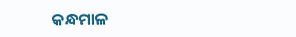କନ୍ଧମାଳ